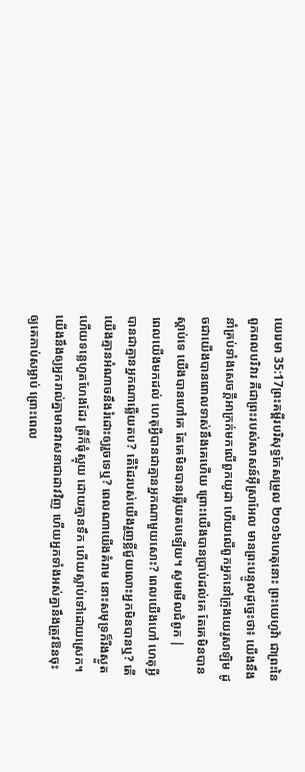យេរេមា 35:17ព្រះគម្ពីរបរិសុទ្ធកែសម្រួល ២០១៦ហេតុនោះ ព្រះយេហូវ៉ា ជាព្រះនៃពួកពលបរិវារ គឺជាព្រះរបស់សាសន៍អ៊ីស្រាអែល មានព្រះបន្ទូលដូច្នេះថា៖ យើងនឹងនាំគ្រប់ទាំងសេចក្ដីអាក្រក់មកលើពួកយូដា ហើយលើពួកអ្នកនៅក្រុងយេរូសាឡិម ដូចជាយើងបានពោលទាស់នឹងគេហើយ ព្រោះយើងបានប្រាប់ដល់គេ តែគេមិនបានស្តាប់ទេ យើងបានហៅគេ តែគេមិនបានឆ្លើយតបឡើយ។ សូមមើលជំពូក |
ពេលយើងមកដល់ ហេតុអ្វីបានជាគ្មានអ្នកណាមួយសោះ? ពេលយើងហៅ ហេតុអ្វីបានជាគ្មានអ្នកណាឆ្លើយតប? តើដៃរបស់យើងរួញខ្លីជួយលោះអ្នកមិនបានឬ? តើយើងគ្មានអំណាចនឹងរំដោះឲ្យរួចទេឬ? ពេលណាយើងគំរាម នោះសមុទ្រក៏រីងស្ងួត ហើយទន្លេហួតហែងដែរ ត្រីក៏ធុំស្អុយ ដោយគ្មានទឹក ហើយស្លាប់ទៅដោយស្រេក។
យើងនឹងឲ្យអ្នករាល់គ្នាមានវាសនាជាដាវវិញ ហើយអ្នកទាំងអស់គ្នានឹងត្រូវឱនចុះ ឲ្យគេកាប់សម្លាប់ ព្រោះពេល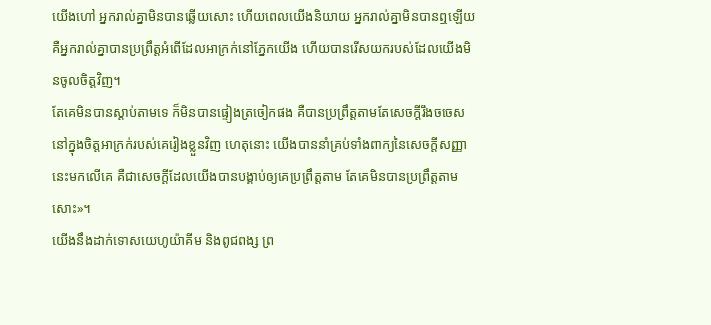យើងហៅ អ្នករាល់គ្នាមិនបានឆ្លើយសោះ ហើយពេលយើងនិយាយ អ្នករាល់គ្នាមិនបានឮឡើយ គឺអ្នករាល់គ្នាបានប្រព្រឹត្តអំពើដែលអាក្រក់នៅភ្នែកយើង ហើយបានរើសយករបស់ដែលយើងមិនចូលចិត្តវិញ។
តែគេមិនបានស្តាប់តាមទេ ក៏មិនបានផ្ទៀងត្រចៀកផង គឺបានប្រព្រឹត្តតាមតែសេចក្ដីរឹងចចេសនៅក្នុងចិត្តអាក្រក់របស់គេរៀងខ្លួនវិញ ហេតុនោះ យើងបាននាំគ្រប់ទាំងពាក្យនៃសេចក្ដីសញ្ញានេះមកលើគេ គឺជាសេចក្ដីដែលយើងបានបង្គាប់ឲ្យគេប្រព្រឹត្តតាម តែគេមិនបានប្រព្រឹត្តតាមសោះ»។
យើងនឹងដាក់ទោសយេហូយ៉ាគីម និងពូជពង្ស ព្រ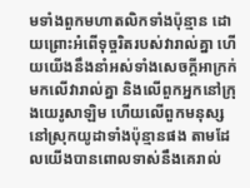មទាំងពួកមហាតលិកទាំងប៉ុន្មាន ដោយព្រោះអំពើទុច្ចរិតរបស់វារាល់គ្នា ហើយយើងនឹងនាំអស់ទាំងសេចក្ដីអាក្រក់មកលើវារាល់គ្នា និងលើពួកអ្នកនៅក្រុងយេរូសាឡិម ហើយលើពួកមនុស្សនៅស្រុកយូដាទាំងប៉ុន្មានផង តាមដែលយើងបានពោលទាស់នឹងគេរាល់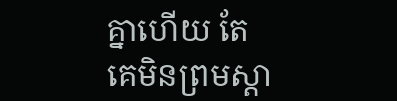គ្នាហើយ តែគេមិនព្រមស្តា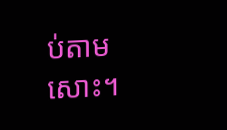ប់តាមសោះ។